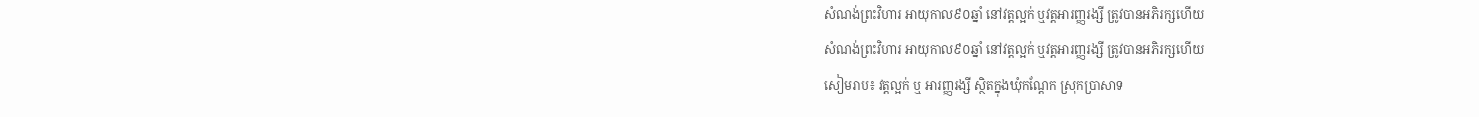សំណង់ព្រះវិហារ អាយុកាល៩០ឆ្នាំ នៅវត្តល្អក់ ឬវត្តអារញ្ញរង្សី ត្រូវបានអភិរក្សហើយ
សំណង់ព្រះវិហារ អាយុកាល៩០ឆ្នាំ នៅវត្តល្អក់ ឬវត្តអារញ្ញរង្សី ត្រូវបានអភិរក្សហើយ
សៀមរាប៖ វត្តល្អក់ ឬ អារញ្ញរង្សី ស្ថិតក្នុងឃុំកណ្តែក ស្រុកប្រាសាទ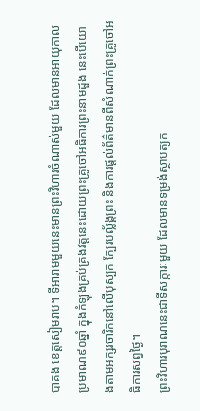បាគង ខេត្តសៀមរាប។ ទីអារាមមួយនេះមានព្រះវិហារចំណាស់មួយ ដែលមានអាយុកាលប្រមាណ៩០ឆ្នាំ ក្នុងកំឡុងគ្រប់គ្រងវត្តនេះដោយព្រះគ្រូចៅអធិការព្រះនាមដួង នេះបើយោងតាមអក្សរចារិកនៅលើបុស្បក ក្បែរបល្ល័ង្គព្រះ និងការផ្តល់ព័ត៌មានពីសំណាក់ព្រះគ្រូចៅអធិការសព្វថ្ងៃ។
ព្រះវិហារបុរាណនេះជាទីសក្ការៈមួយ ដែលមានទម្រង់ស្ថាបត្យក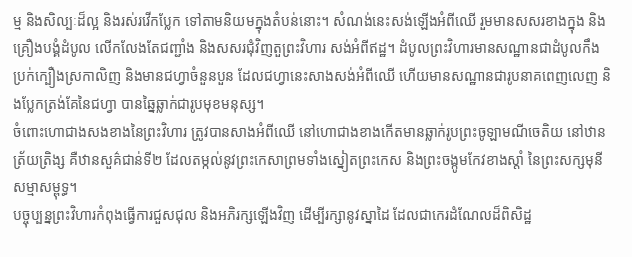ម្ម និងសិល្បៈដ៏ល្អ និងរស់រវើកប្លែក ទៅតាមនិយមក្នុងតំបន់នោះ។ សំណង់នេះសង់ឡើងអំពីឈើ រួមមានសសរខាងក្នុង និងគ្រឿងបង្គំដំបូល លើកលែងតែជញ្ជាំង និងសសរជុំវិញតួព្រះវិហារ សង់អំពីឥដ្ឋ។ ដំបូលព្រះវិហារមានសណ្ឋានជាដំបូលកឹង ប្រក់ក្បឿងស្រកាលិញ និងមានជហ្វាចំនួនបួន ដែលជហ្វានេះសាងសង់អំពីឈើ ហើយមានសណ្ឋានជារូបនាគពេញលេញ និងប្លែកត្រង់គែនៃជហ្វា បានឆ្នៃឆ្លាក់ជារូបមុខមនុស្ស។
ចំពោះហោជាងសងខាងនៃព្រះវិហារ ត្រូវបានសាងអំពីឈើ នៅហោជាងខាងកើតមានឆ្លាក់រូបព្រះចូឡាមណីចេតិយ នៅឋានត្រ័យត្រិង្ស គឺឋានសួគ៌ជាន់ទី២ ដែលតម្កល់នូវព្រះកេសាព្រមទាំងស្នៀតព្រះកេស និងព្រះចង្កូមកែវខាងស្តាំ នៃព្រះសក្សមុនីសម្មាសម្ពុទ្ធ។
បច្ចុប្បន្នព្រះវិហារកំពុងធ្វើការជួសជុល និងអភិរក្សឡើងវិញ ដើម្បីរក្សានូវស្នាដៃ ដែលជាកេរដំណែលដ៏ពិសិដ្ឋ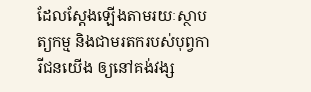ដែលស្តែងឡើងតាមរយៈស្ថាបត្យកម្ម និងជាមរតករបស់បុព្វការីជនយើង ឲ្យនៅគង់វង្ស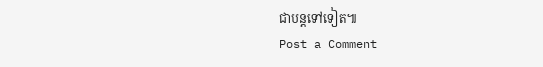ជាបន្តទៅទៀត៕
Post a Comment